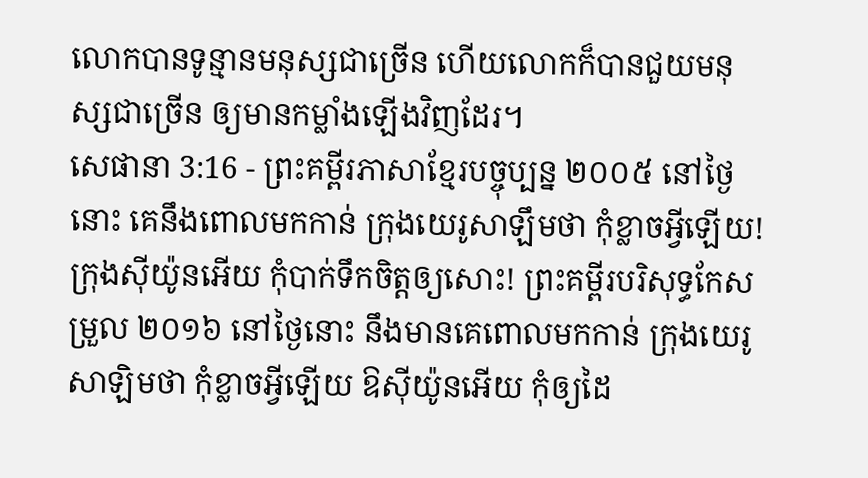លោកបានទូន្មានមនុស្សជាច្រើន ហើយលោកក៏បានជួយមនុស្សជាច្រើន ឲ្យមានកម្លាំងឡើងវិញដែរ។
សេផានា 3:16 - ព្រះគម្ពីរភាសាខ្មែរបច្ចុប្បន្ន ២០០៥ នៅថ្ងៃនោះ គេនឹងពោលមកកាន់ ក្រុងយេរូសាឡឹមថា កុំខ្លាចអ្វីឡើយ! ក្រុងស៊ីយ៉ូនអើយ កុំបាក់ទឹកចិត្តឲ្យសោះ! ព្រះគម្ពីរបរិសុទ្ធកែសម្រួល ២០១៦ នៅថ្ងៃនោះ នឹងមានគេពោលមកកាន់ ក្រុងយេរូសាឡិមថា កុំខ្លាចអ្វីឡើយ ឱស៊ីយ៉ូនអើយ កុំឲ្យដៃ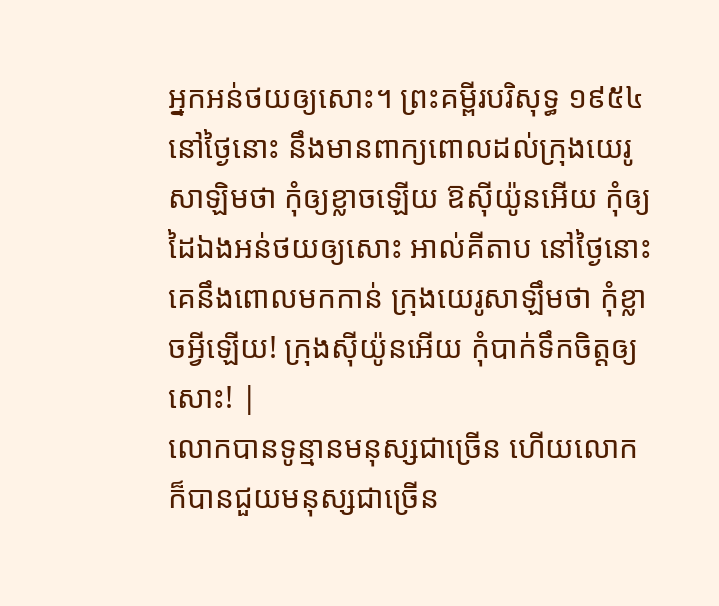អ្នកអន់ថយឲ្យសោះ។ ព្រះគម្ពីរបរិសុទ្ធ ១៩៥៤ នៅថ្ងៃនោះ នឹងមានពាក្យពោលដល់ក្រុងយេរូសាឡិមថា កុំឲ្យខ្លាចឡើយ ឱស៊ីយ៉ូនអើយ កុំឲ្យដៃឯងអន់ថយឲ្យសោះ អាល់គីតាប នៅថ្ងៃនោះ គេនឹងពោលមកកាន់ ក្រុងយេរូសាឡឹមថា កុំខ្លាចអ្វីឡើយ! ក្រុងស៊ីយ៉ូនអើយ កុំបាក់ទឹកចិត្តឲ្យសោះ! |
លោកបានទូន្មានមនុស្សជាច្រើន ហើយលោកក៏បានជួយមនុស្សជាច្រើន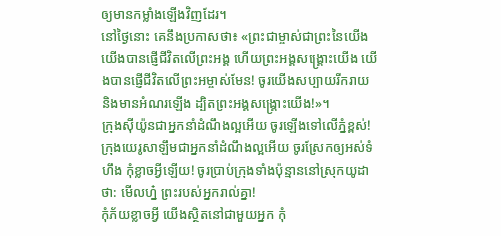ឲ្យមានកម្លាំងឡើងវិញដែរ។
នៅថ្ងៃនោះ គេនឹងប្រកាសថា៖ «ព្រះជាម្ចាស់ជាព្រះនៃយើង យើងបានផ្ញើជីវិតលើព្រះអង្គ ហើយព្រះអង្គសង្គ្រោះយើង យើងបានផ្ញើជីវិតលើព្រះអម្ចាស់មែន! ចូរយើងសប្បាយរីករាយ និងមានអំណរឡើង ដ្បិតព្រះអង្គសង្គ្រោះយើង!»។
ក្រុងស៊ីយ៉ូនជាអ្នកនាំដំណឹងល្អអើយ ចូរឡើងទៅលើភ្នំខ្ពស់! ក្រុងយេរូសាឡឹមជាអ្នកនាំដំណឹងល្អអើយ ចូរស្រែកឲ្យអស់ទំហឹង កុំខ្លាចអ្វីឡើយ! ចូរប្រាប់ក្រុងទាំងប៉ុន្មាននៅស្រុកយូដាថា: មើលហ្ន៎ ព្រះរបស់អ្នករាល់គ្នា!
កុំភ័យខ្លាចអ្វី យើងស្ថិតនៅជាមួយអ្នក កុំ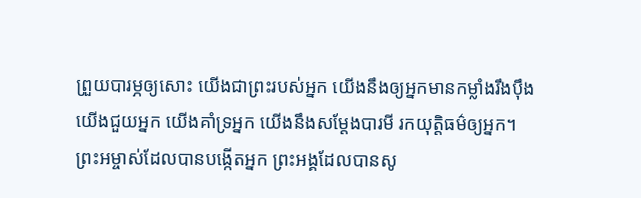ព្រួយបារម្ភឲ្យសោះ យើងជាព្រះរបស់អ្នក យើងនឹងឲ្យអ្នកមានកម្លាំងរឹងប៉ឹង យើងជួយអ្នក យើងគាំទ្រអ្នក យើងនឹងសម្តែងបារមី រកយុត្តិធម៌ឲ្យអ្នក។
ព្រះអម្ចាស់ដែលបានបង្កើតអ្នក ព្រះអង្គដែលបានសូ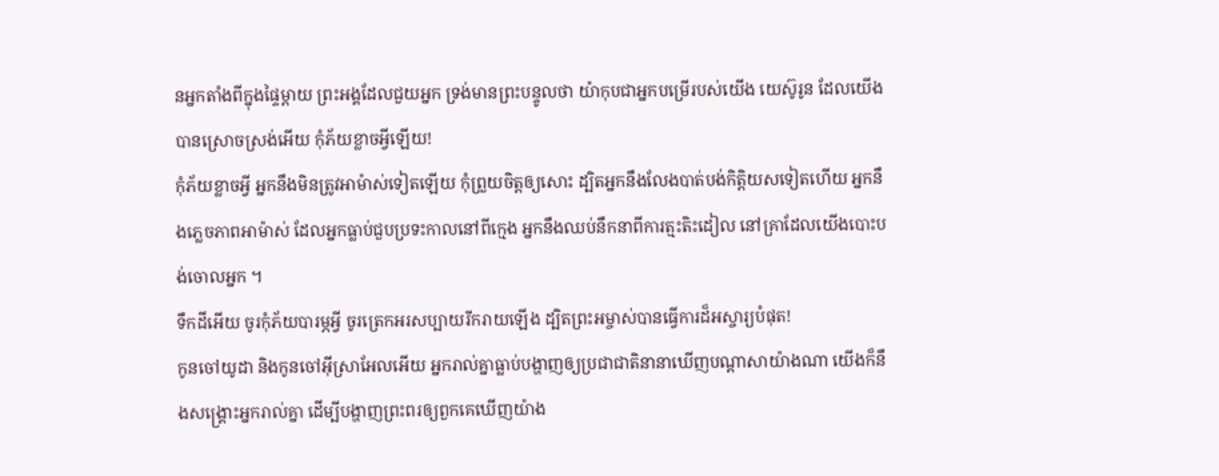នអ្នកតាំងពីក្នុងផ្ទៃម្ដាយ ព្រះអង្គដែលជួយអ្នក ទ្រង់មានព្រះបន្ទូលថា យ៉ាកុបជាអ្នកបម្រើរបស់យើង យេស៊ូរូន ដែលយើងបានស្រោចស្រង់អើយ កុំភ័យខ្លាចអ្វីឡើយ!
កុំភ័យខ្លាចអ្វី អ្នកនឹងមិនត្រូវអាម៉ាស់ទៀតឡើយ កុំព្រួយចិត្តឲ្យសោះ ដ្បិតអ្នកនឹងលែងបាត់បង់កិត្តិយសទៀតហើយ អ្នកនឹងភ្លេចភាពអាម៉ាស់ ដែលអ្នកធ្លាប់ជួបប្រទះកាលនៅពីក្មេង អ្នកនឹងឈប់នឹកនាពីការត្មះតិះដៀល នៅគ្រាដែលយើងបោះបង់ចោលអ្នក ។
ទឹកដីអើយ ចូរកុំភ័យបារម្ភអ្វី ចូរត្រេកអរសប្បាយរីករាយឡើង ដ្បិតព្រះអម្ចាស់បានធ្វើការដ៏អស្ចារ្យបំផុត!
កូនចៅយូដា និងកូនចៅអ៊ីស្រាអែលអើយ អ្នករាល់គ្នាធ្លាប់បង្ហាញឲ្យប្រជាជាតិនានាឃើញបណ្ដាសាយ៉ាងណា យើងក៏នឹងសង្គ្រោះអ្នករាល់គ្នា ដើម្បីបង្ហាញព្រះពរឲ្យពួកគេឃើញយ៉ាង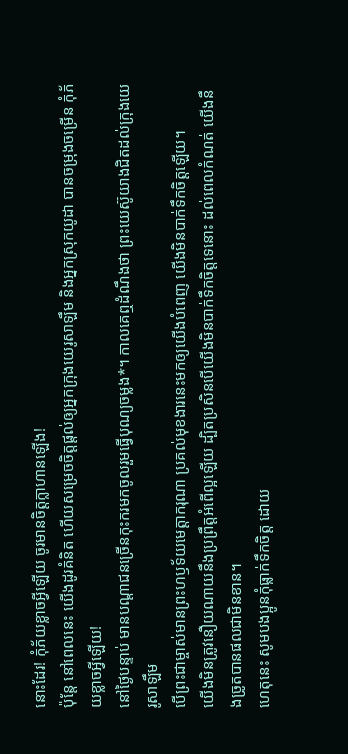នោះដែរ! កុំភ័យខ្លាចអ្វីឡើយ ចូរមានចិត្តក្លាហានឡើង!
ប៉ុន្តែ នៅពេលនេះ យើងដូរគំនិត ហើយសម្រេចចិត្តផ្ដល់ឲ្យអ្នកក្រុងយេរូសាឡឹម និងអ្នកស្រុកយូដា បានចម្រុងចម្រើន កុំភ័យខ្លាចអ្វីឡើយ!
នៅថ្ងៃបន្ទាប់ មានបណ្ដាជនច្រើនកុះករមកចូលរួមធ្វើបុណ្យចម្លង*។ កាលគេឮដំណឹងថា ព្រះយេស៊ូយាងជិតដល់ក្រុងយេរូសាឡឹម
បើព្រះជាម្ចាស់មានព្រះហឫទ័យមេត្តាករុណា ប្រគល់មុខងារនេះមកឲ្យយើងបំពេញ យើងមិនបាក់ទឹកចិត្តឡើយ។
យើងមិនត្រូវនឿយណាយនឹងប្រព្រឹត្តអំពើល្អឡើយ ដ្បិតប្រសិនបើយើងមិនបាក់ទឹកចិត្តទេនោះ ដល់ពេលកំណត់ យើងនឹងច្រូតបានផលជាមិនខាន។
ហេតុនេះ សូមបងប្អូនកុំធ្លាក់ទឹកចិត្ត ដោយ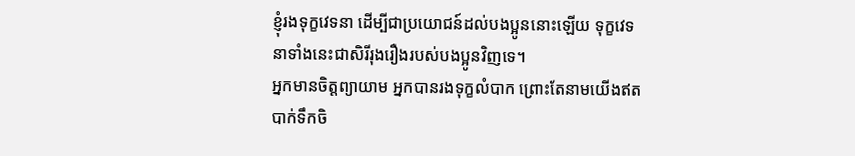ខ្ញុំរងទុក្ខវេទនា ដើម្បីជាប្រយោជន៍ដល់បងប្អូននោះឡើយ ទុក្ខវេទនាទាំងនេះជាសិរីរុងរឿងរបស់បងប្អូនវិញទេ។
អ្នកមានចិត្តព្យាយាម អ្នកបានរងទុក្ខលំបាក ព្រោះតែនាមយើងឥតបាក់ទឹកចិ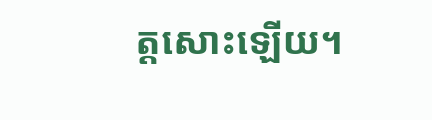ត្តសោះឡើយ។